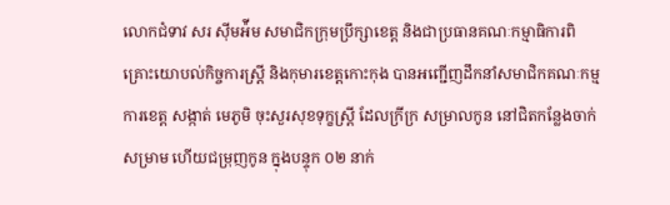លោកជំទាវ សរ ស៊ីមអ៉ីម សមាជិកក្រុមប្រឹក្សាខេត្ត និងជាប្រធានគណៈកម្មាធិការពិគ្រោះយោបល់កិច្ចការស្រ្តី និងកុមារខេត្តកោះកុង បានអញ្ជើញដឹកនាំសមាជិកគណៈកម្មការខេត្ត សង្កាត់ មេភូមិ ចុះសួរសុខទុក្ខស្រ្តី ដែលក្រីក្រ សម្រាលកូន នៅជិតកន្លែងចាក់សម្រាម ហើយជម្រុញកូន ក្នុងបន្ទុក ០២ នាក់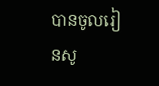បានចូលរៀនសូ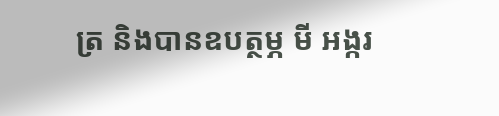ត្រ និងបានឧបត្ថម្ភ មី អង្ករ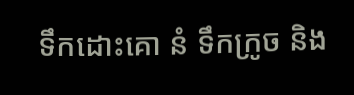ទឹកដោះគោ នំ ទឹកក្រូច និង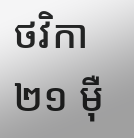ថវិកា ២១ ម៉ឺ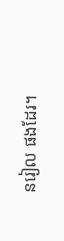នរៀល ផងដែរ។